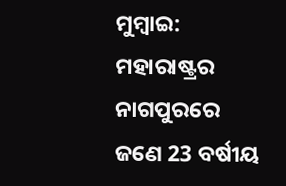ମୁମ୍ବାଇ: ମହାରାଷ୍ଟ୍ରର ନାଗପୁରରେ ଜଣେ 23 ବର୍ଷୀୟ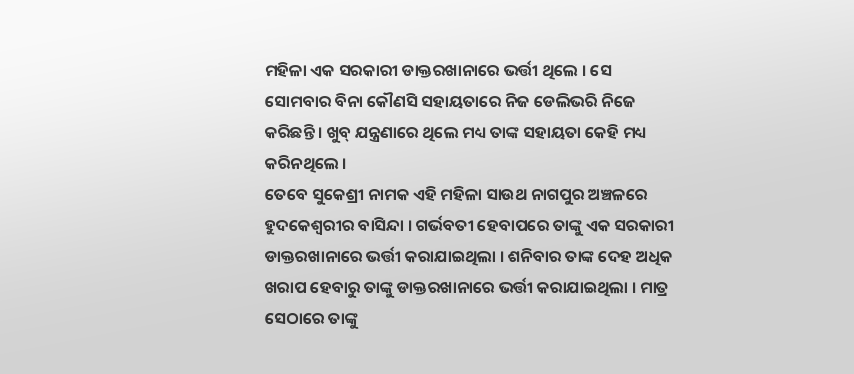ମହିଳା ଏକ ସରକାରୀ ଡାକ୍ତରଖାନାରେ ଭର୍ତ୍ତୀ ଥିଲେ । ସେ ସୋମବାର ବିନା କୌଣସି ସହାୟତାରେ ନିଜ ଡେଲିଭରି ନିଜେ କରିଛନ୍ତି । ଖୁବ୍ ଯନ୍ତ୍ରଣାରେ ଥିଲେ ମଧ୍ୟ ତାଙ୍କ ସହାୟତା କେହି ମଧ୍ୟ କରିନଥିଲେ ।
ତେବେ ସୁକେଶ୍ରୀ ନାମକ ଏହି ମହିଳା ସାଉଥ ନାଗପୁର ଅଞ୍ଚଳରେ ହୁଦକେଶ୍ବରୀର ବାସିନ୍ଦା । ଗର୍ଭବତୀ ହେବାପରେ ତାଙ୍କୁ ଏକ ସରକାରୀ ଡାକ୍ତରଖାନାରେ ଭର୍ତ୍ତୀ କରାଯାଇଥିଲା । ଶନିବାର ତାଙ୍କ ଦେହ ଅଧିକ ଖରାପ ହେବାରୁ ତାଙ୍କୁ ଡାକ୍ତରଖାନାରେ ଭର୍ତ୍ତୀ କରାଯାଇଥିଲା । ମାତ୍ର ସେଠାରେ ତାଙ୍କୁ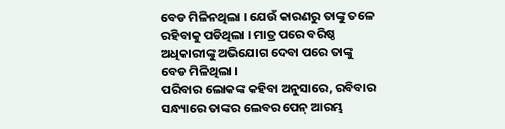ବେଡ ମିଳିନଥିଲା । ଯେଉଁ କାରଣରୁ ତାଙ୍କୁ ତଳେ ରହିବାକୁ ପଡିଥିଲା । ମାତ୍ର ପରେ ବରିଷ୍ଠ ଅଧିକାରୀଙ୍କୁ ଅଭିଯୋଗ ଦେବା ପରେ ତାଙ୍କୁ ବେଡ ମିଳିଥିଲା ।
ପରିବାର ଲୋକଙ୍କ କହିବା ଅନୁସାରେ, ରବିବାର ସନ୍ଧ୍ୟାରେ ତାଙ୍କର ଲେବର ପେନ୍ ଆରମ୍ଭ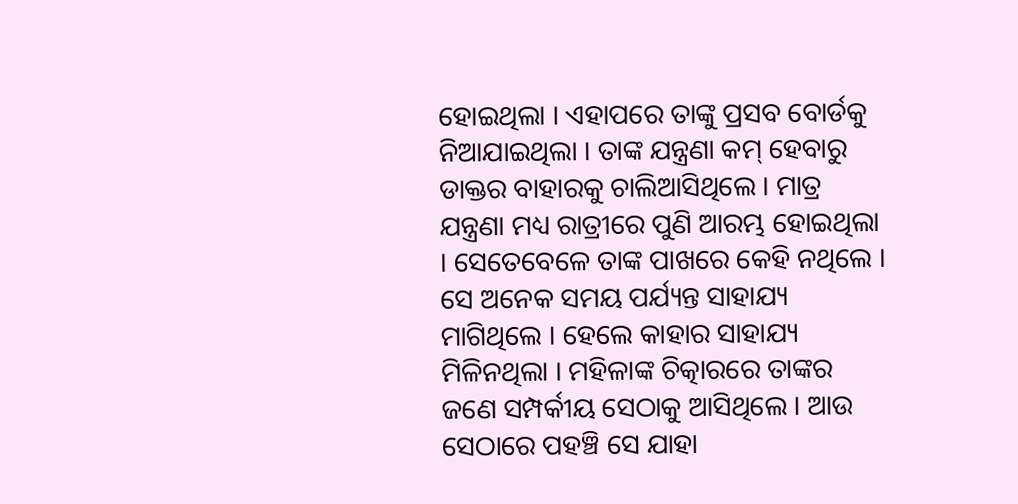ହୋଇଥିଲା । ଏହାପରେ ତାଙ୍କୁ ପ୍ରସବ ବୋର୍ଡକୁ ନିଆଯାଇଥିଲା । ତାଙ୍କ ଯନ୍ତ୍ରଣା କମ୍ ହେବାରୁ ଡାକ୍ତର ବାହାରକୁ ଚାଲିଆସିଥିଲେ । ମାତ୍ର ଯନ୍ତ୍ରଣା ମଧ୍ୟ ରାତ୍ରୀରେ ପୁଣି ଆରମ୍ଭ ହୋଇଥିଲା । ସେତେବେଳେ ତାଙ୍କ ପାଖରେ କେହି ନଥିଲେ । ସେ ଅନେକ ସମୟ ପର୍ଯ୍ୟନ୍ତ ସାହାଯ୍ୟ ମାଗିଥିଲେ । ହେଲେ କାହାର ସାହାଯ୍ୟ ମିଳିନଥିଲା । ମହିଳାଙ୍କ ଚିତ୍କାରରେ ତାଙ୍କର ଜଣେ ସମ୍ପର୍କୀୟ ସେଠାକୁ ଆସିଥିଲେ । ଆଉ ସେଠାରେ ପହଞ୍ଚି ସେ ଯାହା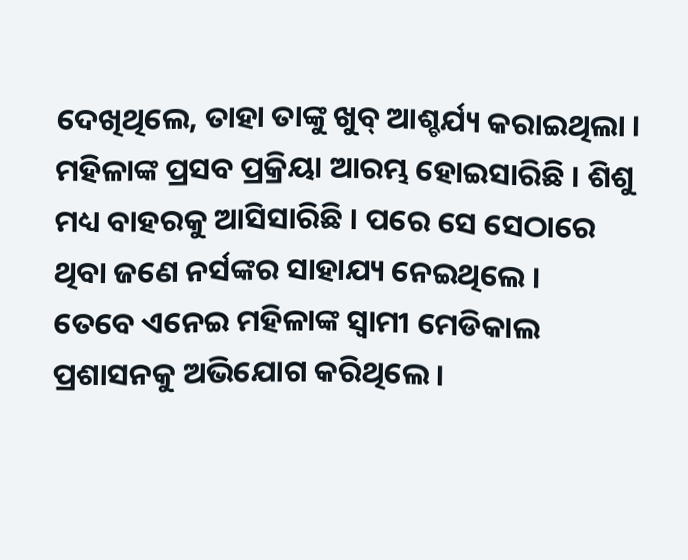ଦେଖିଥିଲେ, ତାହା ତାଙ୍କୁ ଖୁବ୍ ଆଶ୍ଚର୍ଯ୍ୟ କରାଇଥିଲା । ମହିଳାଙ୍କ ପ୍ରସବ ପ୍ରକ୍ରିୟା ଆରମ୍ଭ ହୋଇସାରିଛି । ଶିଶୁ ମଧ୍ୟ ବାହରକୁ ଆସିସାରିଛି । ପରେ ସେ ସେଠାରେ ଥିବା ଜଣେ ନର୍ସଙ୍କର ସାହାଯ୍ୟ ନେଇଥିଲେ ।
ତେବେ ଏନେଇ ମହିଳାଙ୍କ ସ୍ବାମୀ ମେଡିକାଲ ପ୍ରଶାସନକୁ ଅଭିଯୋଗ କରିଥିଲେ ।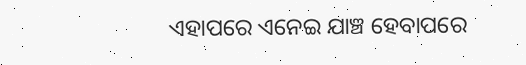ଏହାପରେ ଏନେଇ ଯାଞ୍ଚ ହେବାପରେ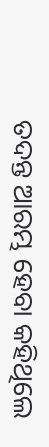ତଦନ୍ତ ଆରମ୍ଭ ହେବା କହିଥିଲେ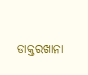ଡାକ୍ତରଖାନା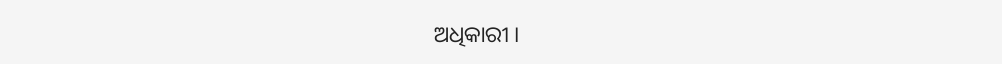ଅଧିକାରୀ ।